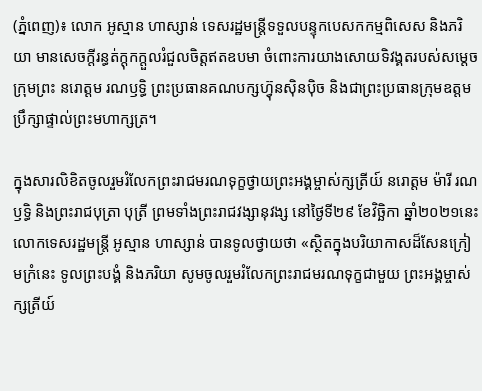(ភ្នំពេញ)៖ លោក អូស្មាន ហាស្សាន់ ទេសរដ្ឋមន្ដ្រីទទួលបន្ទុកបេសកកម្មពិសេស និងភរិយា មានសេចក្តីរន្ធត់ក្តុកក្តួលរំជួលចិត្តឥតឧបមា ចំពោះការយាងសោយទិវង្គតរបស់សម្តេចក្រុមព្រះ នរោត្តម រណឫទ្ធិ ព្រះប្រធានគណបក្សហ៊្វុនស៊ិនប៉ិច និងជាព្រះប្រធានក្រុមឧត្តមប្រឹក្សាផ្ទាល់ព្រះមហាក្សត្រ។

ក្នុងសារលិខិតចូលរួមរំលែកព្រះរាជមរណទុក្ខថ្វាយព្រះអង្គម្ចាស់ក្សត្រីយ៍ នរោត្តម ម៉ារី រណឫទ្ធិ និងព្រះរាជបុត្រា បុត្រី ព្រមទាំងព្រះរាជវង្សានុវង្ស នៅថ្ងៃទី២៩ ខែវិច្ឆិកា ឆ្នាំ២០២១នេះ លោកទេសរដ្ឋមន្ត្រី អូស្មាន ហាស្សាន់ បានទូលថ្វាយថា «ស្ថិតក្នុងបរិយាកាសដ៏សែនក្រៀមក្រំនេះ ទូលព្រះបង្គំ និងភរិយា សូមចូលរួមរំលែកព្រះរាជមរណទុក្ខជាមួយ ព្រះអង្គម្ចាស់ក្សត្រីយ៍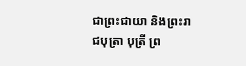ជាព្រះជាយា និងព្រះរាជបុត្រា បុត្រី ព្រ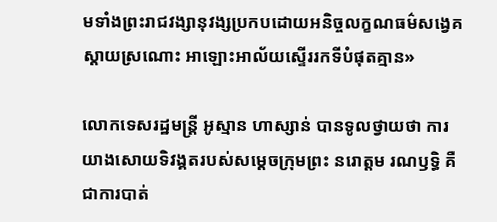មទាំងព្រះរាជវង្សានុវង្សប្រកបដោយអនិច្ចលក្ខណធម៌សង្វេគស្ដាយស្រណោះ អាឡោះអាល័យស្ទើររកទីបំផុតគ្មាន»

លោកទេសរដ្ឋមន្ត្រី អូស្មាន ហាស្សាន់ បានទូលថ្វាយថា ការយាងសោយទិវង្គតរបស់សម្ដេចក្រុមព្រះ នរោត្តម រណឫទ្ធិ គឺជាការបាត់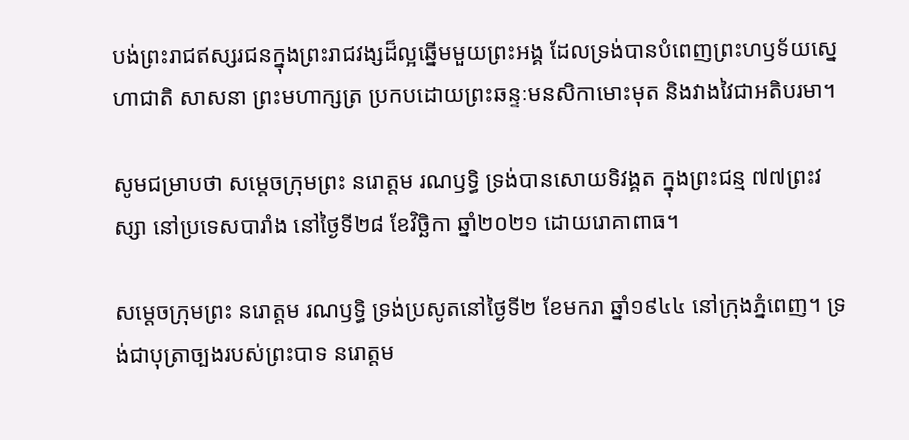បង់ព្រះរាជឥស្សរជនក្នុងព្រះរាជវង្សដ៏ល្អឆ្នើមមួយព្រះអង្គ ដែលទ្រង់បានបំពេញព្រះហឫទ័យស្នេហាជាតិ សាសនា ព្រះមហាក្សត្រ ប្រកបដោយព្រះឆន្ទៈមនសិកាមោះមុត និងវាងវៃជាអតិបរមា។

សូមជម្រាបថា សម្តេចក្រុមព្រះ នរោត្តម រណឫទ្ធិ ទ្រង់បានសោយទិវង្គត ក្នុងព្រះជន្ម ៧៧ព្រះវស្សា នៅប្រទេសបារាំង នៅថ្ងៃទី២៨ ខែវិច្ឆិកា ឆ្នាំ២០២១ ដោយរោគាពាធ។

សម្តេចក្រុមព្រះ នរោត្តម រណឫទ្ធិ ទ្រង់ប្រសូតនៅថ្ងៃទី២ ខែមករា ឆ្នាំ១៩៤៤ នៅក្រុងភ្នំពេញ។ ទ្រង់ជាបុត្រាច្បងរបស់ព្រះបាទ នរោត្តម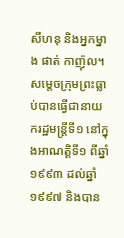សីហនុ និងអ្នកម្នាង ផាត់ កាញ៉ុល។ សម្តេចក្រុមព្រះធ្លាប់បានធ្វើជានាយករដ្ឋមន្ត្រីទី១ នៅក្នុងអាណត្តិទី១ ពីឆ្នាំ១៩៩៣ ដល់ឆ្នាំ១៩៩៧ និងបាន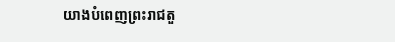យាងបំពេញព្រះរាជតួ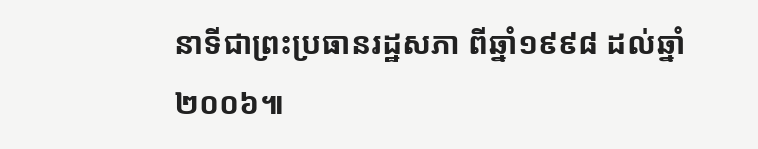នាទីជាព្រះប្រធានរដ្ឋសភា ពីឆ្នាំ១៩៩៨ ដល់ឆ្នាំ២០០៦៕